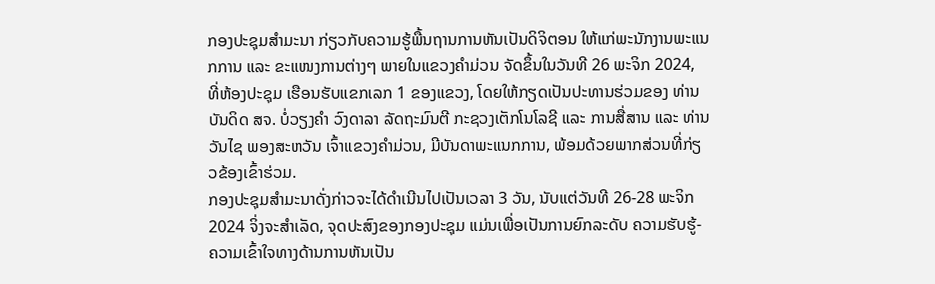ກອງປະຊຸມສຳມະນາ ກ່ຽວກັບຄວາມຮູ້ພື້ນຖານການຫັນເປັນດິຈິຕອນ ໃຫ້ແກ່ພະນັກງານພະແນກການ ແລະ ຂະແໜງການຕ່າງໆ ພາຍໃນແຂວງຄຳມ່ວນ ຈັດຂຶ້ນໃນວັນທີ 26 ພະຈິກ 2024, ທີ່ຫ້ອງປະຊຸມ ເຮືອນຮັບແຂກເລກ 1 ຂອງແຂວງ, ໂດຍໃຫ້ກຽດເປັນປະທານຮ່ວມຂອງ ທ່ານ ບັນດິດ ສຈ. ບໍ່ວຽງຄຳ ວົງດາລາ ລັດຖະມົນຕີ ກະຊວງເຕັກໂນໂລຊີ ແລະ ການສື່ສານ ແລະ ທ່ານ ວັນໄຊ ພອງສະຫວັນ ເຈົ້າແຂວງຄຳມ່ວນ, ມີບັນດາພະແນກການ, ພ້ອມດ້ວຍພາກສ່ວນທີ່ກ່ຽວຂ້ອງເຂົ້າຮ່ວມ.
ກອງປະຊຸມສໍາມະນາດັ່ງກ່າວຈະໄດ້ດໍາເນີນໄປເປັນເວລາ 3 ວັນ, ນັບແຕ່ວັນທີ 26-28 ພະຈິກ 2024 ຈິ່ງຈະສໍາເລັດ, ຈຸດປະສົງຂອງກອງປະຊຸມ ແມ່ນເພື່ອເປັນການຍົກລະດັບ ຄວາມຮັບຮູ້-ຄວາມເຂົ້າໃຈທາງດ້ານການຫັນເປັນ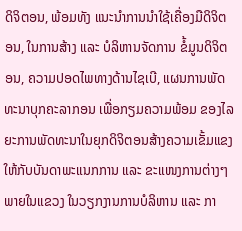ດິຈິຕອນ, ພ້ອມທັງ ແນະນຳການນຳໃຊ້ເຄື່ອງມືດິຈິຕອນ, ໃນການສ້າງ ແລະ ບໍລິຫານຈັດການ ຂໍ້ມູນດິຈິຕອນ, ຄວາມປອດໄພທາງດ້ານໄຊເບີ, ແຜນການພັດທະນາບຸກຄະລາກອນ ເພື່ອກຽມຄວາມພ້ອມ ຂອງໄລຍະການພັດທະນາໃນຍຸກດິຈິຕອນສ້າງຄວາມເຂັ້ມແຂງໃຫ້ກັບບັນດາພະແນກການ ແລະ ຂະແໜງການຕ່າງໆ ພາຍໃນແຂວງ ໃນວຽກງານການບໍລິຫານ ແລະ ກາ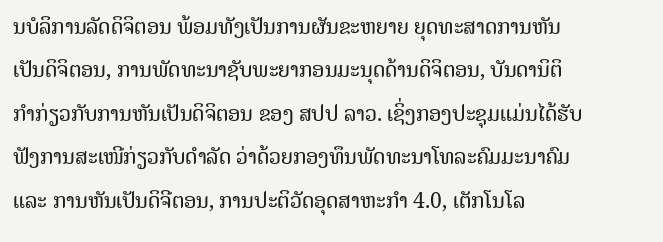ນບໍລິການລັດດິຈິຕອນ ພ້ອມທັງເປັນການຜັນຂະຫຍາຍ ຍຸດທະສາດການຫັນເປັນດິຈິຕອນ, ການພັດທະນາຊັບພະຍາກອນມະນຸດດ້ານດິຈິຕອນ, ບັນດານິຕິກຳກ່ຽວກັບການຫັນເປັນດິຈິຕອນ ຂອງ ສປປ ລາວ. ເຊິ່ງກອງປະຊຸມແມ່ນໄດ້ຮັບຟັງການສະເໜີກ່ຽວກັບດໍາລັດ ວ່າດ້ວຍກອງທຶນພັດທະນາໂທລະຄົມມະນາຄົມ ແລະ ການຫັນເປັນດິຈີຕອນ, ການປະຕິວັດອຸດສາຫະກໍາ 4.0, ເຕັກໂນໂລ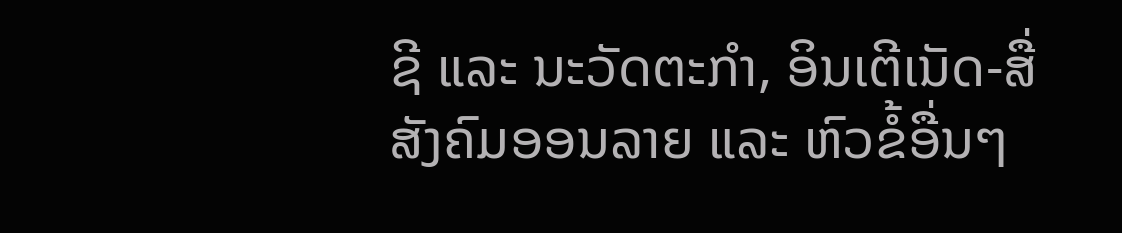ຊີ ແລະ ນະວັດຕະກໍາ, ອິນເຕີເນັດ-ສື່ສັງຄົມອອນລາຍ ແລະ ຫົວຂໍ້ອື່ນໆ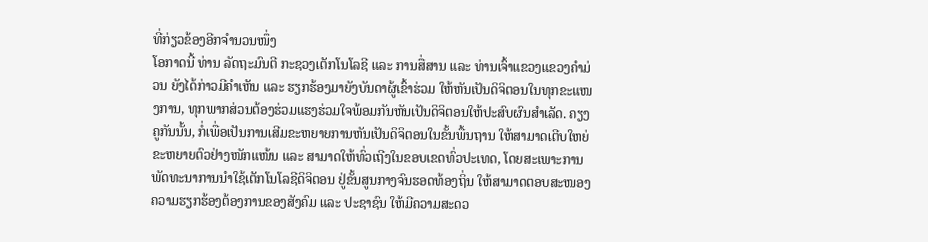ທີ່ກ່ຽວຂ້ອງອີກຈໍານວນໜຶ່ງ
ໂອກາດນີ້ ທ່ານ ລັດຖະມົນຕີ ກະຊວງເຕັກໂນໂລຊີ ແລະ ການສື່ສານ ແລະ ທ່ານເຈົ້າແຂວງແຂວງຄໍາມ່ວນ ຍັງໄດ້ກ່າວມີຄໍາເຫັນ ແລະ ຮຽກຮ້ອງມາຍັງບັນດາຜູ້ເຂົ້າຮ່ວມ ໃຫ້ຫັນເປັນດິຈິຕອນໃນທຸກຂະແໜງການ, ທຸກພາກສ່ວນຕ້ອງຮ່ວມແຮງຮ່ວມໃຈພ້ອມກັນຫັນເປັນດິຈິຕອນໃຫ້ປະສົບຜົນສໍາເລັດ. ຄຽງຄູກັນນັ້ນ, ກໍ່ເພື່ອເປັນການເສີມຂະຫຍາຍການຫັນເປັນດິຈິຕອນໃນຂັ້ນພື້ນຖານ ໃຫ້ສາມາດເຕີບໃຫຍ່ຂະຫຍາຍຕົວຢ່າງໜັກແໜ້ນ ແລະ ສາມາດໃຫ້ທົ່ວເຖີງໃນຂອບເຂດທົ່ວປະເທດ, ໂດຍສະເພາະການພັດທະນາການນຳໃຊ້ເຕັກໂນໂລຊີດິຈິຕອນ ຢູ່ຂັ້ນສູນກາງຈົນຮອດທ້ອງຖິ່ນ ໃຫ້ສາມາດຕອບສະໜອງຄວາມຮຽກຮ້ອງຕ້ອງການຂອງສັງຄົມ ແລະ ປະຊາຊົນ ໃຫ້ມີຄວາມສະດວ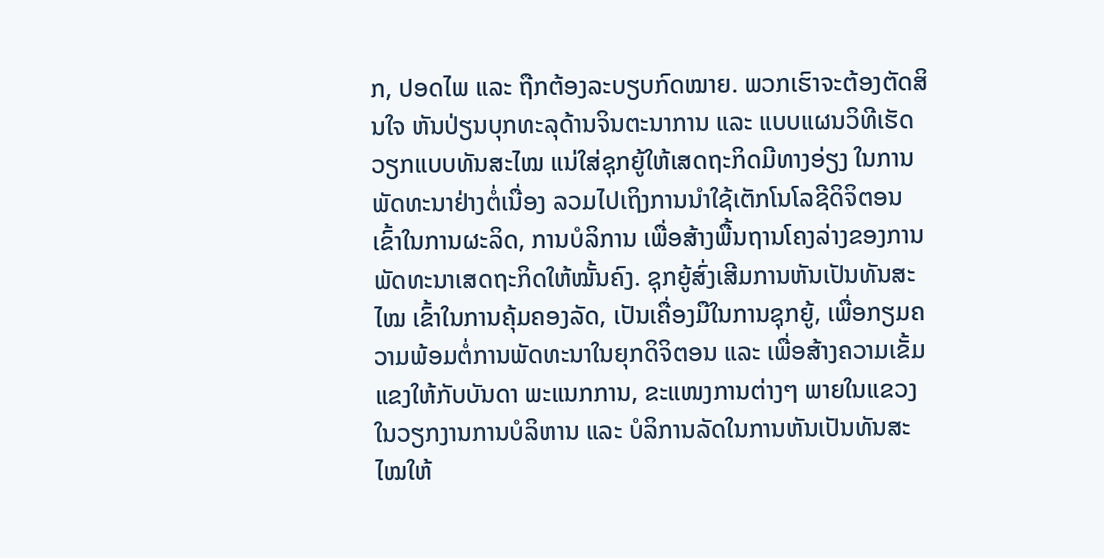ກ, ປອດໄພ ແລະ ຖືກຕ້ອງລະບຽບກົດໝາຍ. ພວກເຮົາຈະຕ້ອງຕັດສິນໃຈ ຫັນປ່ຽນບຸກທະລຸດ້ານຈິນຕະນາການ ແລະ ແບບແຜນວິທີເຮັດວຽກແບບທັນສະໄໝ ແນ່ໃສ່ຊຸກຍູ້ໃຫ້ເສດຖະກິດມີທາງອ່ຽງ ໃນການພັດທະນາຢ່າງຕໍ່ເນື່ອງ ລວມໄປເຖິງການນຳໃຊ້ເຕັກໂນໂລຊີດິຈິຕອນ ເຂົ້າໃນການຜະລິດ, ການບໍລິການ ເພື່ອສ້າງພື້ນຖານໂຄງລ່າງຂອງການພັດທະນາເສດຖະກິດໃຫ້ໝັ້ນຄົງ. ຊຸກຍູ້ສົ່ງເສີມການຫັນເປັນທັນສະໄໝ ເຂົ້າໃນການຄຸ້ມຄອງລັດ, ເປັນເຄື່ອງມືໃນການຊຸກຍູ້, ເພື່ອກຽມຄວາມພ້ອມຕໍ່ການພັດທະນາໃນຍຸກດິຈິຕອນ ແລະ ເພື່ອສ້າງຄວາມເຂັ້ມແຂງໃຫ້ກັບບັນດາ ພະແນກການ, ຂະແໜງການຕ່າງໆ ພາຍໃນແຂວງ ໃນວຽກງານການບໍລິຫານ ແລະ ບໍລິການລັດໃນການຫັນເປັນທັນສະໄໝໃຫ້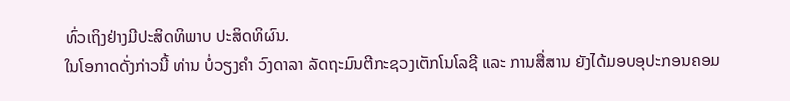ທົ່ວເຖິງຢ່າງມີປະສິດທິພາບ ປະສິດທິຜົນ.
ໃນໂອກາດດັ່ງກ່າວນີ້ ທ່ານ ບໍ່ວຽງຄໍາ ວົງດາລາ ລັດຖະມົນຕີກະຊວງເຕັກໂນໂລຊີ ແລະ ການສື່ສານ ຍັງໄດ້ມອບອຸປະກອນຄອມ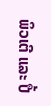ພິວເຕີ ແລະ ປື້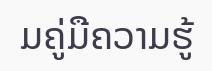ມຄູ່ມືຄວາມຮູ້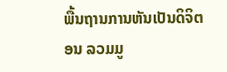ພື້ນຖານການຫັນເປັນດິຈິຕອນ ລວມມູ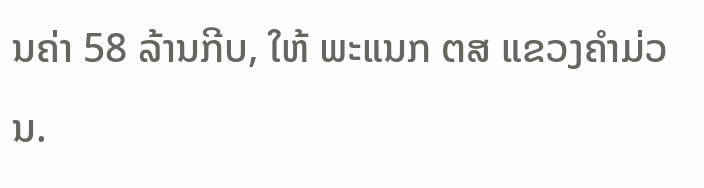ນຄ່າ 58 ລ້ານກີບ, ໃຫ້ ພະແນກ ຕສ ແຂວງຄໍາມ່ວນ.